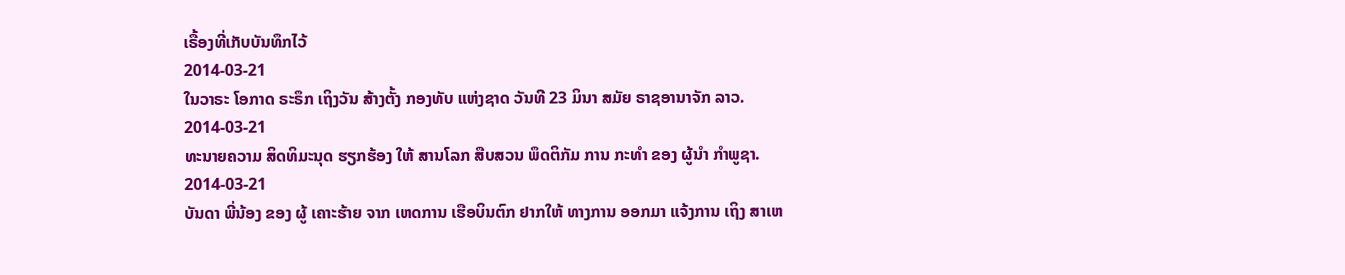ເຣື້ອງທີ່ເກັບບັນທຶກໄວ້
2014-03-21
ໃນວາຣະ ໂອກາດ ຣະຣຶກ ເຖິງວັນ ສ້າງຕັ້ງ ກອງທັບ ແຫ່ງຊາດ ວັນທີ 23 ມິນາ ສມັຍ ຣາຊອານາຈັກ ລາວ.
2014-03-21
ທະນາຍຄວາມ ສິດທິມະນຸດ ຮຽກຮ້ອງ ໃຫ້ ສານໂລກ ສືບສວນ ພຶດຕິກັມ ການ ກະທໍາ ຂອງ ຜູ້ນຳ ກຳພູຊາ.
2014-03-21
ບັນດາ ພີ່ນ້ອງ ຂອງ ຜູ້ ເຄາະຮ້າຍ ຈາກ ເຫດການ ເຮືອບິນຕົກ ຢາກໃຫ້ ທາງການ ອອກມາ ແຈ້ງການ ເຖິງ ສາເຫ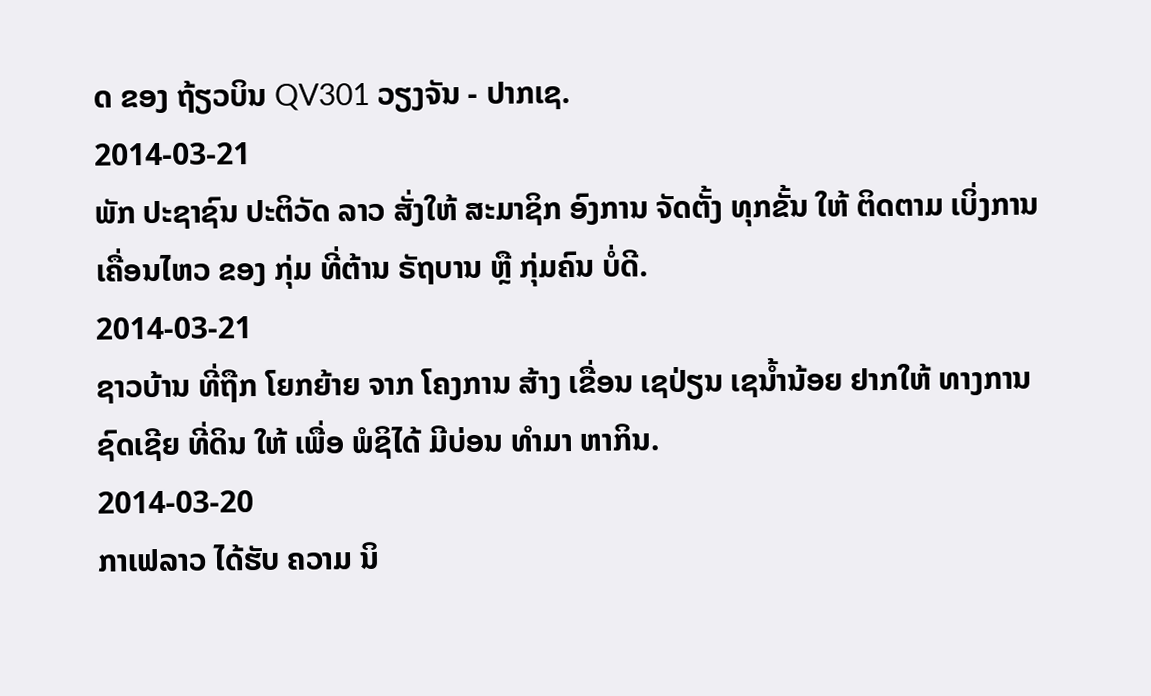ດ ຂອງ ຖ້ຽວບິນ QV301 ວຽງຈັນ - ປາກເຊ.
2014-03-21
ພັກ ປະຊາຊົນ ປະຕິວັດ ລາວ ສັ່ງໃຫ້ ສະມາຊິກ ອົງການ ຈັດຕັ້ງ ທຸກຂັ້ນ ໃຫ້ ຕິດຕາມ ເບິ່ງການ ເຄື່ອນໄຫວ ຂອງ ກຸ່ມ ທີ່ຕ້ານ ຣັຖບານ ຫຼື ກຸ່ມຄົນ ບໍ່ດີ.
2014-03-21
ຊາວບ້ານ ທີ່ຖືກ ໂຍກຍ້າຍ ຈາກ ໂຄງການ ສ້າງ ເຂື່ອນ ເຊປ່ຽນ ເຊນໍ້ານ້ອຍ ຢາກໃຫ້ ທາງການ ຊົດເຊີຍ ທີ່ດິນ ໃຫ້ ເພື່ອ ພໍຊິໄດ້ ມີບ່ອນ ທໍາມາ ຫາກິນ.
2014-03-20
ກາເຟລາວ ໄດ້ຮັບ ຄວາມ ນິ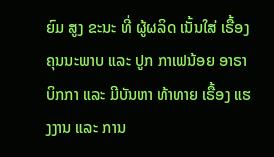ຍົມ ສູງ ຂະນະ ທີ່ ຜູ້ຜລິດ ເນັ້ນໃສ່ ເຣື້ອງ ຄຸນນະພາບ ແລະ ປູກ ກາເຟນ້ອຍ ອາຣາ ບິກກາ ແລະ ມີບັນຫາ ທ້າທາຍ ເຣື້ອງ ແຮງງານ ແລະ ການ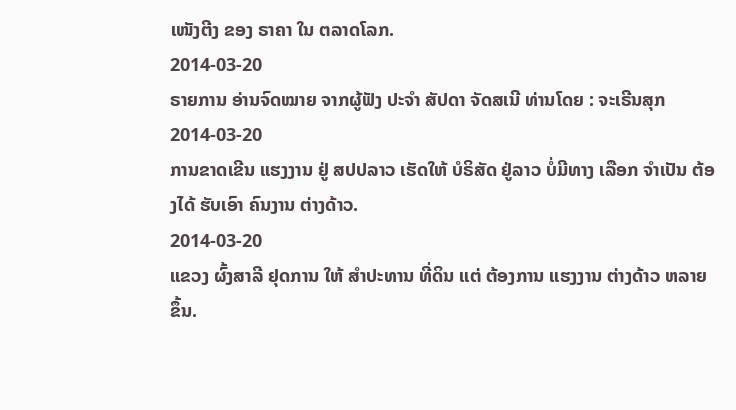ເໜັງຕີງ ຂອງ ຣາຄາ ໃນ ຕລາດໂລກ.
2014-03-20
ຣາຍການ ອ່ານຈົດໝາຍ ຈາກຜູ້ຟັງ ປະຈຳ ສັປດາ ຈັດສເນີ ທ່ານໂດຍ : ຈະເຣີນສຸກ
2014-03-20
ການຂາດເຂີນ ແຮງງານ ຢູ່ ສປປລາວ ເຮັດໃຫ້ ບໍຣິສັດ ຢູ່ລາວ ບໍ່ມີທາງ ເລືອກ ຈຳເປັນ ຕ້ອງໄດ້ ຮັບເອົາ ຄົນງານ ຕ່າງດ້າວ.
2014-03-20
ແຂວງ ຜົ້ງສາລີ ຢຸດການ ໃຫ້ ສຳປະທານ ທີ່ດິນ ແຕ່ ຕ້ອງການ ແຮງງານ ຕ່າງດ້າວ ຫລາຍຂຶ້ນ.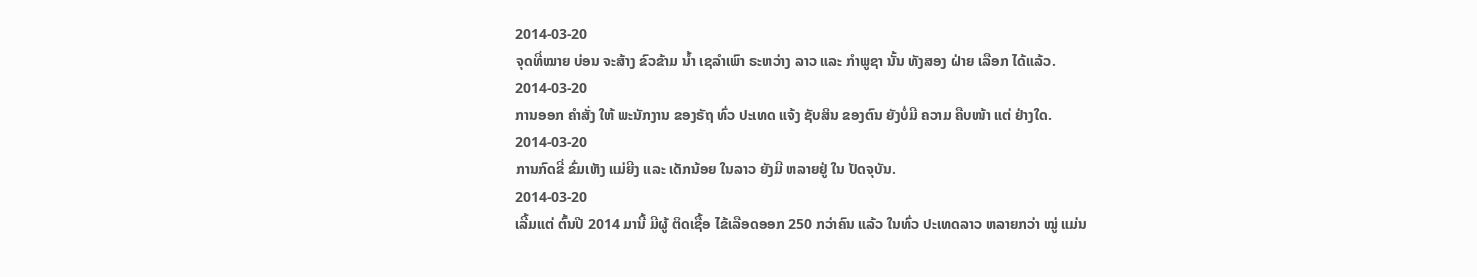2014-03-20
ຈຸດທີ່ໝາຍ ບ່ອນ ຈະສ້າງ ຂົວຂ້າມ ນ້ຳ ເຊລຳເພົາ ຣະຫວ່າງ ລາວ ແລະ ກຳພູຊາ ນັ້ນ ທັງສອງ ຝ່າຍ ເລືອກ ໄດ້ແລ້ວ.
2014-03-20
ການອອກ ຄໍາສັ່ງ ໃຫ້ ພະນັກງານ ຂອງຣັຖ ທົ່ວ ປະເທດ ແຈ້ງ ຊັບສິນ ຂອງຕົນ ຍັງບໍ່ມີ ຄວາມ ຄືບໜ້າ ແຕ່ ຢ່າງໃດ.
2014-03-20
ການກົດຂີ່ ຂົ່ມເຫັງ ແມ່ຍີງ ແລະ ເດັກນ້ອຍ ໃນລາວ ຍັງມີ ຫລາຍຢູ່ ໃນ ປັດຈຸບັນ.
2014-03-20
ເລີ້ມແຕ່ ຕົ້ນປີ 2014 ມານີ້ ມີຜູ້ ຕິດເຊື້ອ ໄຂ້ເລືອດອອກ 250 ກວ່າຄົນ ແລ້ວ ໃນທົ່ວ ປະເທດລາວ ຫລາຍກວ່າ ໝູ່ ແມ່ນ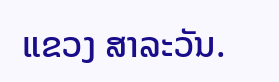ແຂວງ ສາລະວັນ.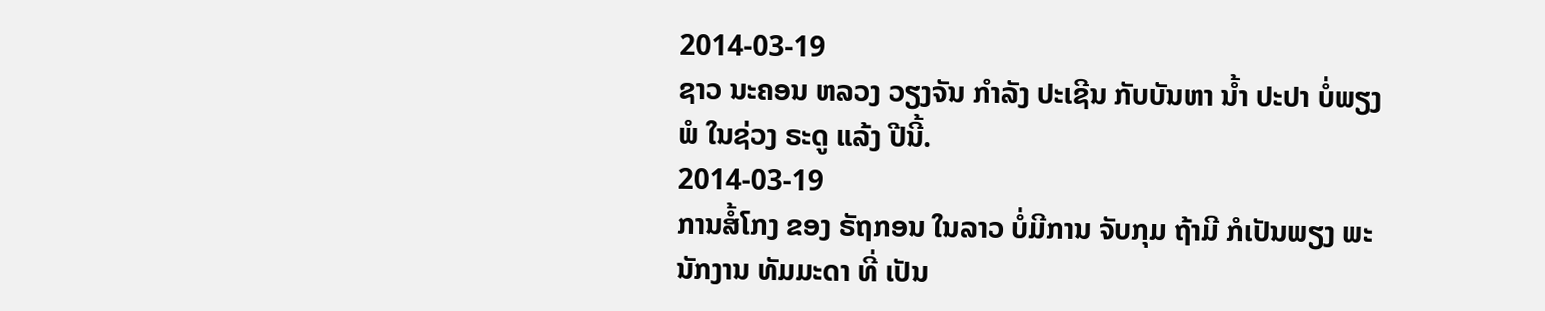2014-03-19
ຊາວ ນະຄອນ ຫລວງ ວຽງຈັນ ກໍາລັງ ປະເຊີນ ກັບບັນຫາ ນ້ຳ ປະປາ ບໍ່ພຽງພໍ ໃນຊ່ວງ ຣະດູ ແລ້ງ ປີນີ້.
2014-03-19
ການສໍ້ໂກງ ຂອງ ຣັຖກອນ ໃນລາວ ບໍ່ມີການ ຈັບກຸມ ຖ້າມີ ກໍເປັນພຽງ ພະນັກງານ ທັມມະດາ ທີ່ ເປັນ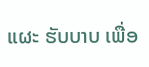ແຜະ ຮັບບາບ ເພື່ອ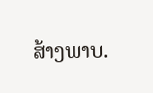ສ້າງພາບ.